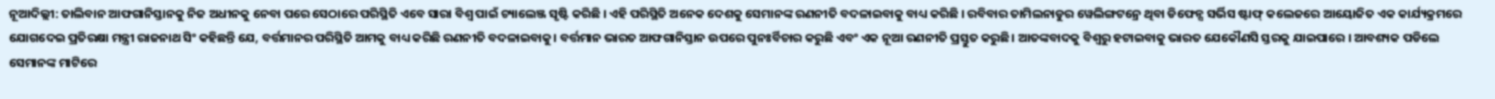ନୂଆଦିଲ୍ଲୀ: ତାଲିବାନ ଆଫଗାନିସ୍ତାନକୁ ନିଜ ଅଧୀନକୁ ନେବା ପରେ ସେଠାରେ ପରିସ୍ଥିତି ଏବେ ସାରା ବିଶ୍ବ ପାଇଁ ଚ୍ୟାଲେଞ୍ଜ ସୃଷ୍ଟି କରିଛି । ଏହି ପରିସ୍ଥିତି ଅନେକ ଦେଶକୁ ସେମାନଙ୍କ ରଣନୀତି ବଦଳାଇବାକୁ ବାଧ୍ୟ କରିଛି । ରବିବାର ତାମିଲନାଡୁର ୱେଲିଙ୍ଗଟନ୍ରେ ଥିବା ଡିଫେନ୍ସ ସର୍ଭିସ ଷ୍ଟାଫ୍ କଲେଜରେ ଆୟୋଜିତ ଏକ କାର୍ଯ୍ୟକ୍ରମରେ ଯୋଗଦେଇ ପ୍ରତିରକ୍ଷା ମନ୍ତ୍ରୀ ରାଜନାଥ ସିଂ କହିଛନ୍ତି ଯେ, ବର୍ତ୍ତମାନର ପରିସ୍ଥିତି ଆମକୁ ବାଧ୍ୟ କରିଛି ରଣନୀତି ବଦଳାଇବାକୁ। ବର୍ତ୍ତମାନ ଭାରତ ଆଫଗାନିସ୍ତାନ ଉପରେ ପୁନଃର୍ବିଚାର କରୁଛି ଏବଂ ଏକ ନୂଆ ରଣନୀତି ପ୍ରସ୍ତୁତ କରୁଛି। ଆତଙ୍କବାଦକୁ ବିଶ୍ବରୁ ହଟାଇବାକୁ ଭାରତ ଯେକୌଣସି ସ୍ତରକୁ ଯାଇପାରେ । ଆବଶ୍ୟକ ପଡିଲେ ସେମାନଙ୍କ ମାଟିରେ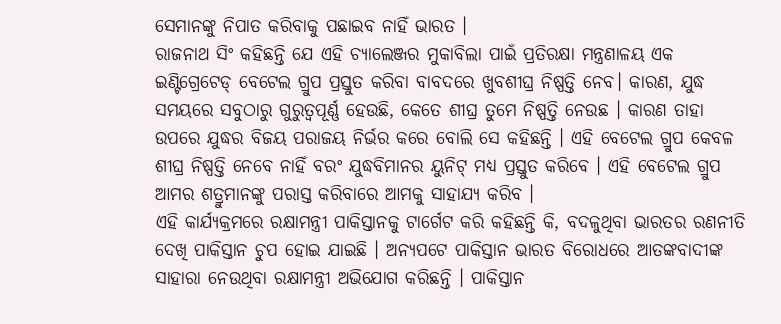ସେମାନଙ୍କୁ ନିପାତ କରିବାକୁ ପଛାଇବ ନାହିଁ ଭାରତ ।
ରାଜନାଥ ସିଂ କହିଛନ୍ତି ଯେ ଏହି ଚ୍ୟାଲେଞ୍ଜର ମୁକାବିଲା ପାଇଁ ପ୍ରତିରକ୍ଷା ମନ୍ତ୍ରଣାଳୟ ଏକ ଇଣ୍ଟିଗ୍ରେଟେଡ୍ ବେଟେଲ ଗ୍ରୁପ ପ୍ରସ୍ତୁତ କରିବା ବାବଦରେ ଖୁବଶୀଘ୍ର ନିଷ୍ପତ୍ତି ନେବ। କାରଣ, ଯୁଦ୍ଧ ସମୟରେ ସବୁଠାରୁ ଗୁରୁତ୍ବପୂର୍ଣ୍ଣ ହେଉଛି, କେତେ ଶୀଘ୍ର ତୁମେ ନିଷ୍ପତ୍ତି ନେଉଛ । କାରଣ ତାହା ଉପରେ ଯୁଦ୍ଧର ବିଜୟ ପରାଜୟ ନିର୍ଭର କରେ ବୋଲି ସେ କହିଛନ୍ତି । ଏହି ବେଟେଲ ଗ୍ରୁପ କେବଳ ଶୀଘ୍ର ନିଷ୍ପତ୍ତି ନେବେ ନାହିଁ ବରଂ ଯୁଦ୍ଧବିମାନର ୟୁନିଟ୍ ମଧ୍ୟ ପ୍ରସ୍ତୁତ କରିବେ । ଏହି ବେଟେଲ ଗ୍ରୁପ ଆମର ଶତ୍ରୁମାନଙ୍କୁ ପରାସ୍ତ କରିବାରେ ଆମକୁ ସାହାଯ୍ୟ କରିବ ।
ଏହି କାର୍ଯ୍ୟକ୍ରମରେ ରକ୍ଷାମନ୍ତ୍ରୀ ପାକିସ୍ତାନକୁ ଟାର୍ଗେଟ କରି କହିଛନ୍ତି କି, ବଦଳୁଥିବା ଭାରତର ରଣନୀତି ଦେଖି ପାକିସ୍ତାନ ଚୁପ ହୋଇ ଯାଇଛି । ଅନ୍ୟପଟେ ପାକିସ୍ତାନ ଭାରତ ବିରୋଧରେ ଆତଙ୍କବାଦୀଙ୍କ ସାହାରା ନେଉଥିବା ରକ୍ଷାମନ୍ତ୍ରୀ ଅଭିଯୋଗ କରିଛନ୍ତି । ପାକିସ୍ତାନ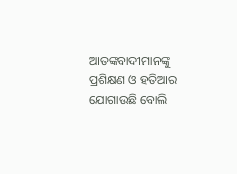ଆତଙ୍କବାଦୀମାନଙ୍କୁ ପ୍ରଶିକ୍ଷଣ ଓ ହତିଆର ଯୋଗାଉଛି ବୋଲି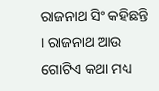ରାଜନାଥ ସିଂ କହିଛନ୍ତି । ରାଜନାଥ ଆଉ ଗୋଟିଏ କଥା ମଧ୍ୟ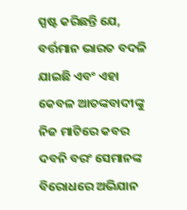ସ୍ପଷ୍ଟ କରିଛନ୍ତି ଯେ, ବର୍ତ୍ତମାନ ଭାରତ ବଦଳି ଯାଇଛି ଏବଂ ଏହା କେବଳ ଆତଙ୍କବାଦୀଙ୍କୁ ନିଜ ମାଟିରେ କବର ଦବନି ବରଂ ସେମାନଙ୍କ ବିରୋଧରେ ଅଭିଯାନ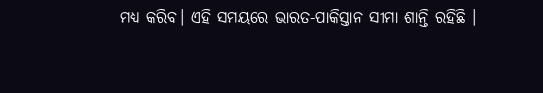ମଧ୍ୟ କରିବ। ଏହି ସମୟରେ ଭାରତ-ପାକିସ୍ତାନ ସୀମା ଶାନ୍ତି ରହିଛି ।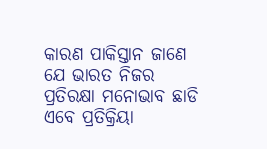କାରଣ ପାକିସ୍ତାନ ଜାଣେ ଯେ ଭାରତ ନିଜର ପ୍ରତିରକ୍ଷା ମନୋଭାବ ଛାଡି ଏବେ ପ୍ରତିକ୍ରିୟା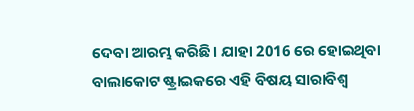ଦେବା ଆରମ୍ଭ କରିଛି। ଯାହା 2016 ରେ ହୋଇଥିବା ବାଲାକୋଟ ଷ୍ଟ୍ରାଇକରେ ଏହି ବିଷୟ ସାରାବିଶ୍ବ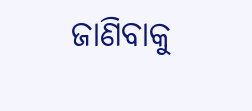ଜାଣିବାକୁ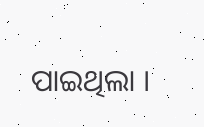ପାଇଥିଲା ।